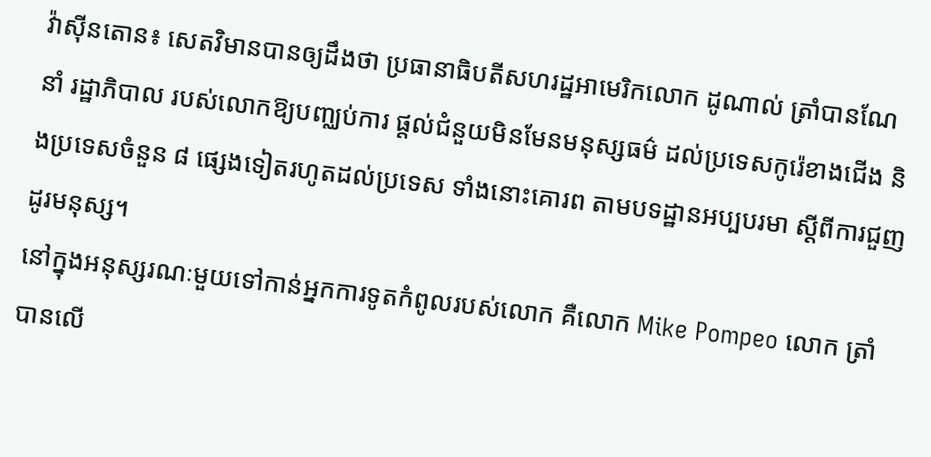វ៉ាស៊ីនតោន៖ សេតវិមានបានឲ្យដឹងថា ប្រធានាធិបតីសហរដ្ឋអាមេរិកលោក ដូណាល់ ត្រាំបានណែនាំ រដ្ឋាភិបាល របស់លោកឱ្យបញ្ឈប់ការ ផ្តល់ជំនួយមិនមែនមនុស្សធម៌ ដល់ប្រទេសកូរ៉េខាងជើង និងប្រទេសចំនួន ៨ ផ្សេងទៀតរហូតដល់ប្រទេស ទាំងនោះគោរព តាមបទដ្ឋានអប្បបរមា ស្តីពីការជួញដូរមនុស្ស។
នៅក្នុងអនុស្សរណៈមួយទៅកាន់អ្នកការទូតកំពូលរបស់លោក គឺលោក Mike Pompeo លោក ត្រាំ បានលើ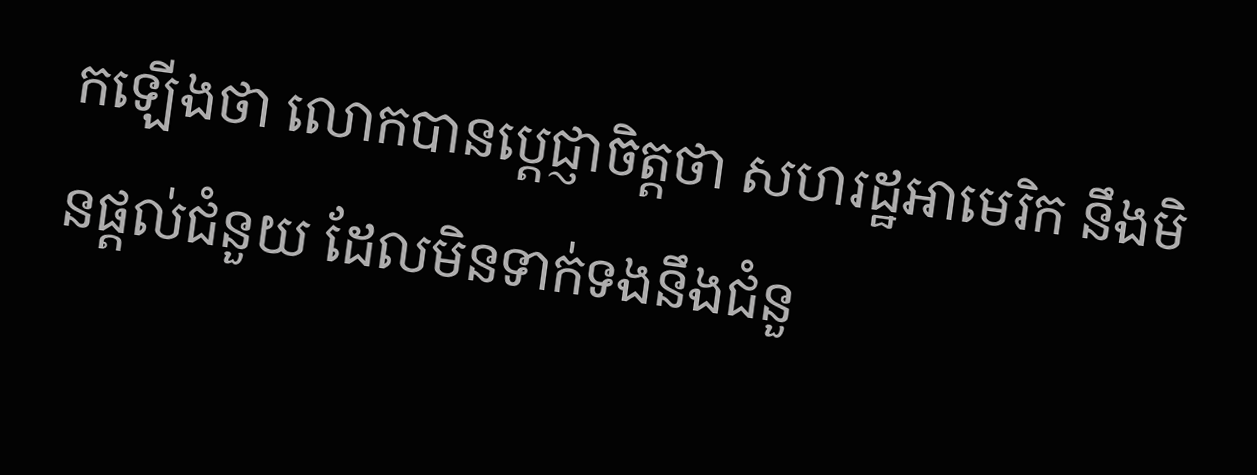កឡើងថា លោកបានប្តេជ្ញាចិត្តថា សហរដ្ឋអាមេរិក នឹងមិនផ្តល់ជំនួយ ដែលមិនទាក់ទងនឹងជំនួ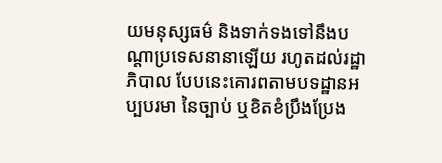យមនុស្សធម៌ និងទាក់ទងទៅនឹងបណ្តាប្រទេសនានាឡើយ រហូតដល់រដ្ឋាភិបាល បែបនេះគោរពតាមបទដ្ឋានអប្បបរមា នៃច្បាប់ ឬខិតខំប្រឹងប្រែង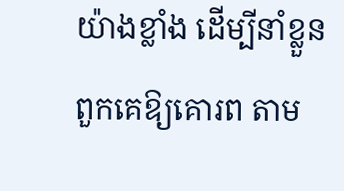យ៉ាងខ្លាំង ដើម្បីនាំខ្លួនពួកគេឱ្យគោរព តាម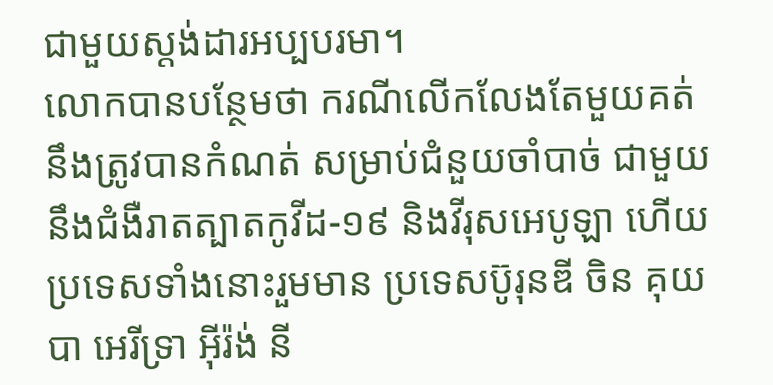ជាមួយស្តង់ដារអប្បបរមា។
លោកបានបន្ថែមថា ករណីលើកលែងតែមួយគត់ នឹងត្រូវបានកំណត់ សម្រាប់ជំនួយចាំបាច់ ជាមួយនឹងជំងឺរាតត្បាតកូវីដ-១៩ និងវីរុសអេបូឡា ហើយប្រទេសទាំងនោះរួមមាន ប្រទេសប៊ូរុនឌី ចិន គុយបា អេរីទ្រា អ៊ីរ៉ង់ នី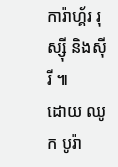ការ៉ាហ្គ័រ រុស្ស៊ី និងស៊ីរី ៕
ដោយ ឈូក បូរ៉ា